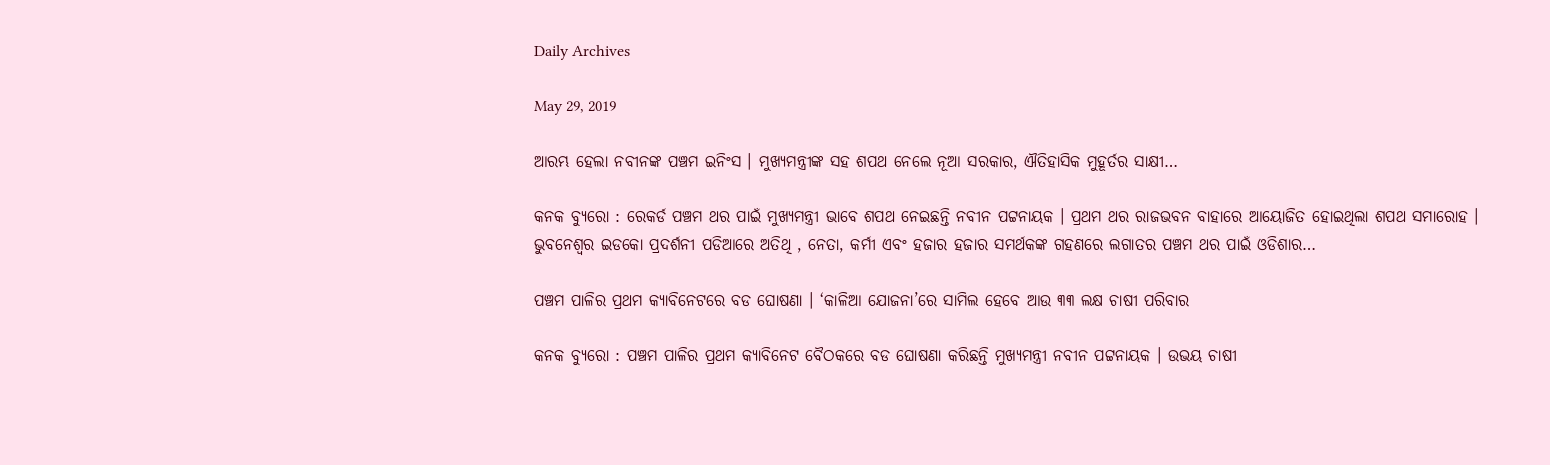Daily Archives

May 29, 2019

ଆରମ୍ଭ ହେଲା ନବୀନଙ୍କ ପଞ୍ଚମ ଇନିଂସ । ମୁଖ୍ୟମନ୍ତ୍ରୀଙ୍କ ସହ ଶପଥ ନେଲେ ନୂଆ ସରକାର, ଐତିହାସିକ ମୁହୂର୍ତର ସାକ୍ଷୀ…

କନକ ବ୍ୟୁରୋ : ରେକର୍ଡ ପଞ୍ଚମ ଥର ପାଇଁ ମୁଖ୍ୟମନ୍ତ୍ରୀ ଭାବେ ଶପଥ ନେଇଛନ୍ତି ନବୀନ ପଟ୍ଟନାୟକ । ପ୍ରଥମ ଥର ରାଜଭବନ ବାହାରେ ଆୟୋଜିତ ହୋଇଥିଲା ଶପଥ ସମାରୋହ । ଭୁବନେଶ୍ୱର ଇଡକୋ ପ୍ରଦର୍ଶନୀ ପଡିଆରେ ଅତିଥି , ନେତା, କର୍ମୀ ଏବଂ ହଜାର ହଜାର ସମର୍ଥକଙ୍କ ଗହଣରେ ଲଗାତର ପଞ୍ଚମ ଥର ପାଇଁ ଓଡିଶାର…

ପଞ୍ଚମ ପାଳିର ପ୍ରଥମ କ୍ୟାବିନେଟରେ ବଡ ଘୋଷଣା । ‘କାଳିଆ ଯୋଜନା’ରେ ସାମିଲ ହେବେ ଆଉ ୩୩ ଲକ୍ଷ ଚାଷୀ ପରିବାର

କନକ ବ୍ୟୁରୋ : ପଞ୍ଚମ ପାଳିର ପ୍ରଥମ କ୍ୟାବିନେଟ ବୈଠକରେ ବଡ ଘୋଷଣା କରିଛନ୍ତି ମୁଖ୍ୟମନ୍ତ୍ରୀ ନବୀନ ପଟ୍ଟନାୟକ । ଉଭୟ ଚାଷୀ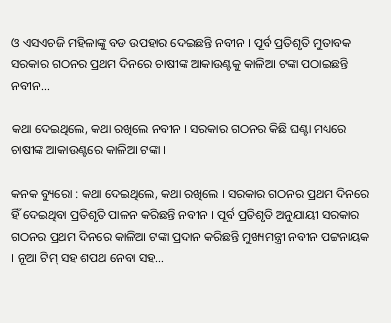ଓ ଏସଏଚଜି ମହିଳାଙ୍କୁ ବଡ ଉପହାର ଦେଇଛନ୍ତି ନବୀନ । ପୂର୍ବ ପ୍ରତିଶୃତି ମୁତାବକ ସରକାର ଗଠନର ପ୍ରଥମ ଦିନରେ ଚାଷୀଙ୍କ ଆକାଉଣ୍ଟକୁ କାଳିଆ ଟଙ୍କା ପଠାଇଛନ୍ତି ନବୀନ…

କଥା ଦେଇଥିଲେ, କଥା ରଖିଲେ ନବୀନ । ସରକାର ଗଠନର କିଛି ଘଣ୍ଟା ମଧ୍ୟରେ ଚାଷୀଙ୍କ ଆକାଉଣ୍ଟରେ କାଳିଆ ଟଙ୍କା ।

କନକ ବ୍ୟୁରୋ : କଥା ଦେଇଥିଲେ, କଥା ରଖିଲେ । ସରକାର ଗଠନର ପ୍ରଥମ ଦିନରେ ହିଁ ଦେଇଥିବା ପ୍ରତିଶୃତି ପାଳନ କରିଛନ୍ତି ନବୀନ । ପୂର୍ବ ପ୍ରତିଶୃତି ଅନୁଯାୟୀ ସରକାର ଗଠନର ପ୍ରଥମ ଦିନରେ କାଳିଆ ଟଙ୍କା ପ୍ରଦାନ କରିଛନ୍ତି ମୁଖ୍ୟମନ୍ତ୍ରୀ ନବୀନ ପଟ୍ଟନାୟକ । ନୂଆ ଟିମ୍ ସହ ଶପଥ ନେବା ସହ…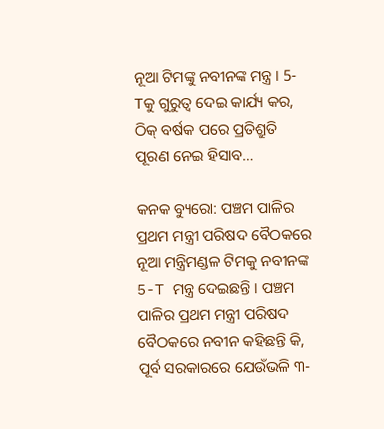ନୂଆ ଟିମଙ୍କୁ ନବୀନଙ୍କ ମନ୍ତ୍ର । 5-Tକୁ ଗୁରୁତ୍ୱ ଦେଇ କାର୍ଯ୍ୟ କର, ଠିକ୍ ବର୍ଷକ ପରେ ପ୍ରତିଶ୍ରୁତି ପୂରଣ ନେଇ ହିସାବ…

କନକ ବ୍ୟୁରୋ: ପଞ୍ଚମ ପାଳିର ପ୍ରଥମ ମନ୍ତ୍ରୀ ପରିଷଦ ବୈଠକରେ ନୂଆ ମନ୍ତ୍ରିମଣ୍ଡଳ ଟିମକୁ ନବୀନଙ୍କ 5-T ମନ୍ତ୍ର ଦେଇଛନ୍ତି । ପଞ୍ଚମ ପାଳିର ପ୍ରଥମ ମନ୍ତ୍ରୀ ପରିଷଦ ବୈଠକରେ ନବୀନ କହିଛନ୍ତି କି, ପୂର୍ବ ସରକାରରେ ଯେଉଁଭଳି ୩-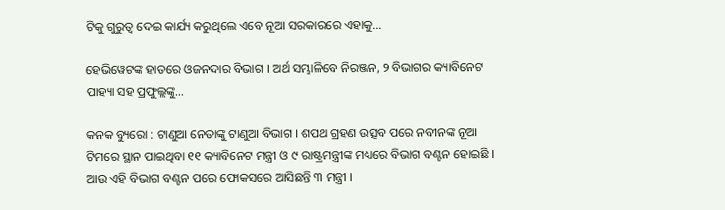ଟିକୁ ଗୁରୁତ୍ୱ ଦେଇ କାର୍ଯ୍ୟ କରୁଥିଲେ ଏବେ ନୂଆ ସରକାରରେ ଏହାକୁ…

ହେଭିୱେଟଙ୍କ ହାତରେ ଓଜନଦାର ବିଭାଗ । ଅର୍ଥ ସମ୍ଭାଳିବେ ନିରଞ୍ଜନ, ୨ ବିଭାଗର କ୍ୟାବିନେଟ ପାହ୍ୟା ସହ ପ୍ରଫୁଲ୍ଲଙ୍କୁ…

କନକ ବ୍ୟୁରୋ : ଟାଣୁଆ ନେତାଙ୍କୁ ଟାଣୁଆ ବିଭାଗ । ଶପଥ ଗ୍ରହଣ ଉତ୍ସବ ପରେ ନବୀନଙ୍କ ନୂଆ ଟିମରେ ସ୍ଥାନ ପାଇଥିବା ୧୧ କ୍ୟାବିନେଟ ମନ୍ତ୍ରୀ ଓ ୯ ରାଷ୍ଟ୍ରମନ୍ତ୍ରୀଙ୍କ ମଧ୍ୟରେ ବିଭାଗ ବଣ୍ଟନ ହୋଇଛି । ଆଉ ଏହି ବିଭାଗ ବଣ୍ଟନ ପରେ ଫୋକସରେ ଆସିଛନ୍ତି ୩ ମନ୍ତ୍ରୀ ।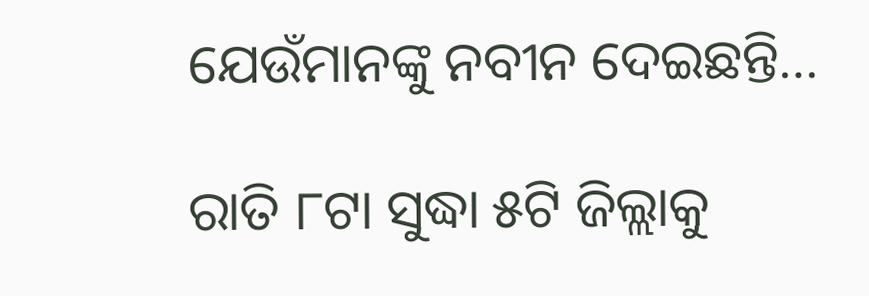ଯେଉଁମାନଙ୍କୁ ନବୀନ ଦେଇଛନ୍ତି…

ରାତି ୮ଟା ସୁଦ୍ଧା ୫ଟି ଜିଲ୍ଲାକୁ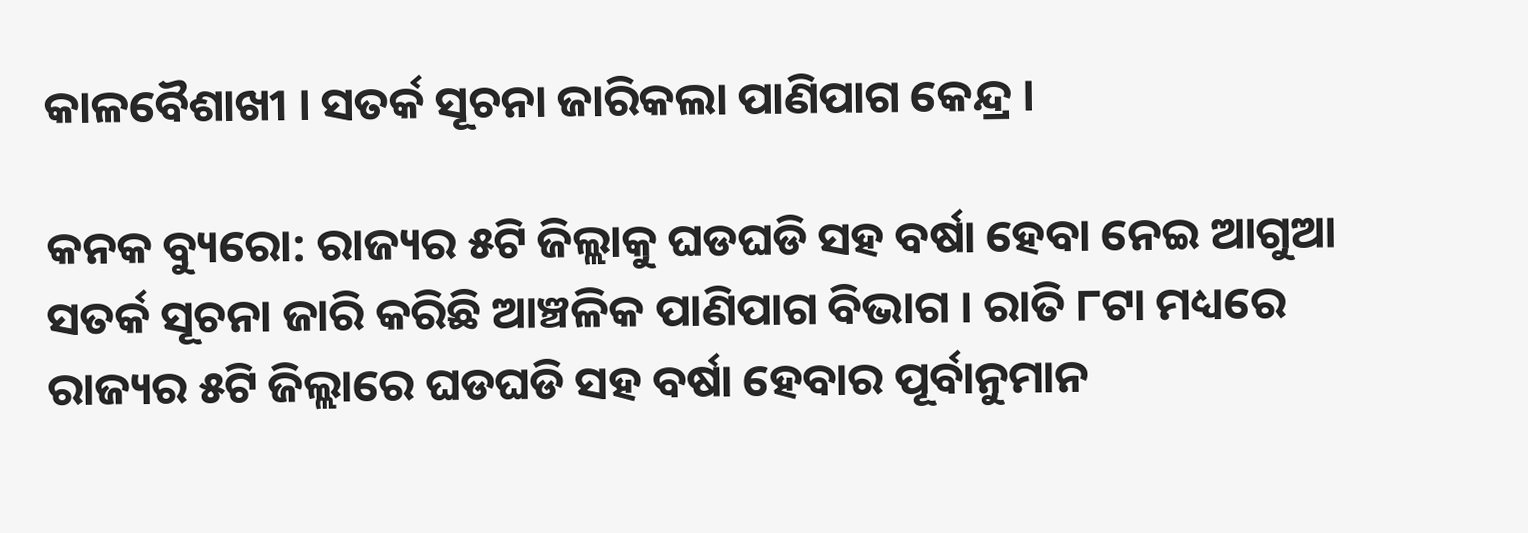କାଳବୈଶାଖୀ । ସତର୍କ ସୂଚନା ଜାରିକଲା ପାଣିପାଗ କେନ୍ଦ୍ର ।

କନକ ବ୍ୟୁରୋ: ରାଜ୍ୟର ୫ଟି ଜିଲ୍ଲାକୁ ଘଡଘଡି ସହ ବର୍ଷା ହେବା ନେଇ ଆଗୁଆ ସତର୍କ ସୂଚନା ଜାରି କରିଛି ଆଞ୍ଚଳିକ ପାଣିପାଗ ବିଭାଗ । ରାତି ୮ଟା ମଧ୍ୟରେ ରାଜ୍ୟର ୫ଟି ଜିଲ୍ଲାରେ ଘଡଘଡି ସହ ବର୍ଷା ହେବାର ପୂର୍ବାନୁମାନ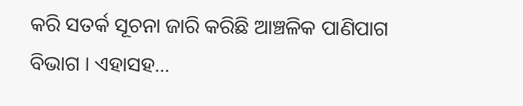କରି ସତର୍କ ସୂଚନା ଜାରି କରିଛି ଆଞ୍ଚଳିକ ପାଣିପାଗ ବିଭାଗ । ଏହାସହ…